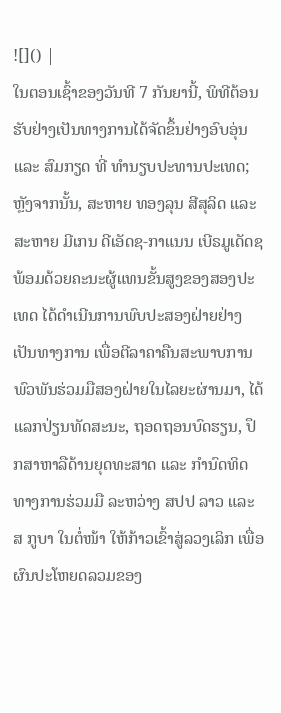![]() |
ໃນຕອນເຊົ້າຂອງວັນທີ 7 ກັນຍານີ້, ພິທີຕ້ອນຮັບຢ່າງເປັນທາງການໄດ້ຈັດຂຶ້ນຢ່າງອົບອຸ່ນ ແລະ ສົມກຽດ ທີ່ ທໍານຽບປະທານປະເທດ; ຫຼັງຈາກນັ້ນ, ສະຫາຍ ທອງລຸນ ສີສຸລິດ ແລະ ສະຫາຍ ມີເກນ ດີເອັດຊ-ກາແນນ ເບີຣມູເດັດຊ ພ້ອມດ້ວຍຄະນະຜູ້ແທນຂັ້ນສູງຂອງສອງປະເທດ ໄດ້ດໍາເນີນການພົບປະສອງຝ່າຍຢ່າງເປັນທາງການ ເພື່ອຕີລາຄາຄືນສະພາບການພົວພັນຮ່ວມມືສອງຝ່າຍໃນໄລຍະຜ່ານມາ, ໄດ້ແລກປ່ຽນທັດສະນະ, ຖອດຖອນບົດຮຽນ, ປຶກສາຫາລືດ້ານຍຸດທະສາດ ແລະ ກໍານົດທິດທາງການຮ່ວມມື ລະຫວ່າງ ສປປ ລາວ ແລະ ສ ກູບາ ໃນຕໍ່ໜ້າ ໃຫ້ກ້າວເຂົ້າສູ່ລວງເລິກ ເພື່ອຜົນປະໂຫຍດລວມຂອງ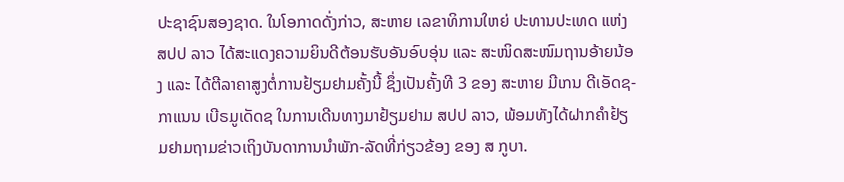ປະຊາຊົນສອງຊາດ. ໃນໂອກາດດັ່ງກ່າວ, ສະຫາຍ ເລຂາທິການໃຫຍ່ ປະທານປະເທດ ແຫ່ງ ສປປ ລາວ ໄດ້ສະແດງຄວາມຍິນດີຕ້ອນຮັບອັນອົບອຸ່ນ ແລະ ສະໜິດສະໜົມຖານອ້າຍນ້ອງ ແລະ ໄດ້ຕີລາຄາສູງຕໍ່ການຢ້ຽມຢາມຄັ້ງນີ້ ຊຶ່ງເປັນຄັ້ງທີ 3 ຂອງ ສະຫາຍ ມີເກນ ດີເອັດຊ-ກາແນນ ເບີຣມູເດັດຊ ໃນການເດີນທາງມາຢ້ຽມຢາມ ສປປ ລາວ, ພ້ອມທັງໄດ້ຝາກຄໍາຢ້ຽມຢາມຖາມຂ່າວເຖິງບັນດາການນໍາພັກ-ລັດທີ່ກ່ຽວຂ້ອງ ຂອງ ສ ກູບາ.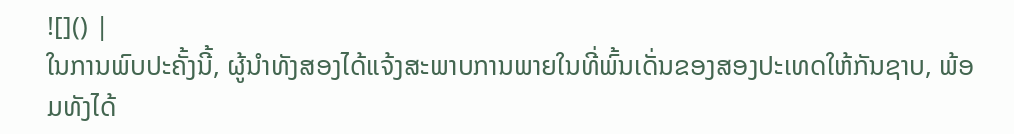![]() |
ໃນການພົບປະຄັ້ງນີ້, ຜູ້ນໍາທັງສອງໄດ້ແຈ້ງສະພາບການພາຍໃນທີ່ພົ້ນເດັ່ນຂອງສອງປະເທດໃຫ້ກັນຊາບ, ພ້ອມທັງໄດ້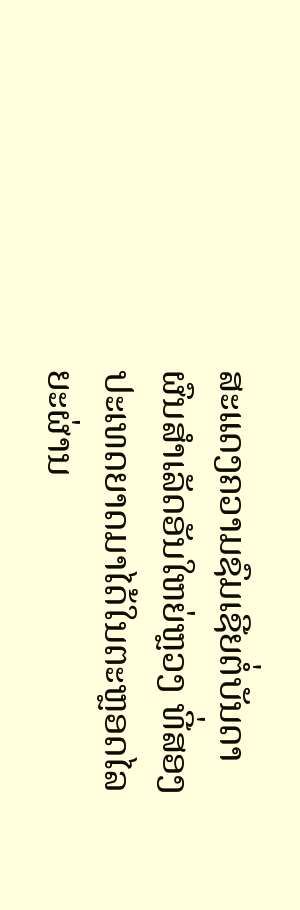ສະແດງຄວາມຊົມເຊີຍຕໍ່ບັນດາຜົນສໍາເລັດອັນໃຫຍ່ຫຼວງ ທີ່ສອງປະເທດຍາດມາໄດ້ໃນຕະຫຼອດໄລຍະຜ່ານ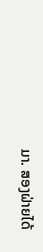ມາ. ສອງຝ່າຍໄດ້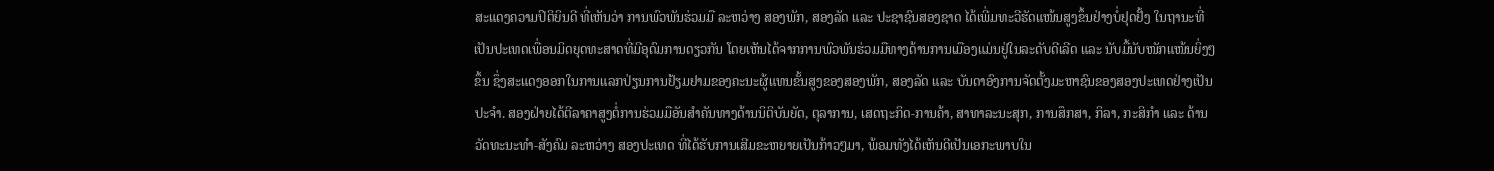ສະແດງຄວາມປິຕິຍິນດີ ທີ່ເຫັນວ່າ ການພົວພັນຮ່ວມມື ລະຫວ່າງ ສອງພັກ, ສອງລັດ ແລະ ປະຊາຊົນສອງຊາດ ໄດ້ເພີ່ມທະວີຮັດແໜ້ນສູງຂຶ້ນຢ່າງບໍ່ຢຸດຢັ້ງ ໃນຖານະທີ່ເປັນປະເທດເພື່ອນມິດຍຸດທະສາດທີ່ມີອຸດົມການດຽວກັນ ໂດຍເຫັນໄດ້ຈາກການພົວພັນຮ່ວມມືທາງດ້ານການເມືອງແມ່ນຢູ່ໃນລະດັບດີເລີດ ແລະ ນັບມື້ນັບໜັກແໜ້ນຍິ່ງໆຂຶ້ນ ຊຶ່ງສະແດງອອກໃນການແລກປ່ຽນການຢ້ຽມຢາມຂອງຄະນະຜູ້ແທນຂັ້ນສູງຂອງສອງພັກ, ສອງລັດ ແລະ ບັນດາອົງການຈັດຕັ້ງມະຫາຊົນຂອງສອງປະເທດຢ່າງເປັນປະຈໍາ. ສອງຝ່າຍໄດ້ຕີລາຄາສູງຕໍ່ການຮ່ວມມືອັນສໍາຄັນທາງດ້ານນິຕິບັນຍັດ, ຕຸລາການ, ເສດຖະກິດ-ການຄ້າ, ສາທາລະນະສຸກ, ການສຶກສາ, ກິລາ, ກະສິກໍາ ແລະ ດ້ານວັດທະນະທໍາ-ສັງຄົມ ລະຫວ່າງ ສອງປະເທດ ທີ່ໄດ້ຮັບການເສີມຂະຫຍາຍເປັນກ້າວໆມາ, ພ້ອມທັງໄດ້ເຫັນດີເປັນເອກະພາບໃນ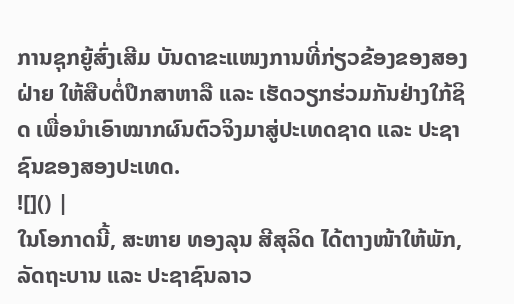ການຊຸກຍູ້ສົ່ງເສີມ ບັນດາຂະແໜງການທີ່ກ່ຽວຂ້ອງຂອງສອງຝ່າຍ ໃຫ້ສືບຕໍ່ປຶກສາຫາລື ແລະ ເຮັດວຽກຮ່ວມກັນຢ່າງໃກ້ຊິດ ເພື່ອນໍາເອົາໝາກຜົນຕົວຈິງມາສູ່ປະເທດຊາດ ແລະ ປະຊາຊົນຂອງສອງປະເທດ.
![]() |
ໃນໂອກາດນີ້, ສະຫາຍ ທອງລຸນ ສີສຸລິດ ໄດ້ຕາງໜ້າໃຫ້ພັກ, ລັດຖະບານ ແລະ ປະຊາຊົນລາວ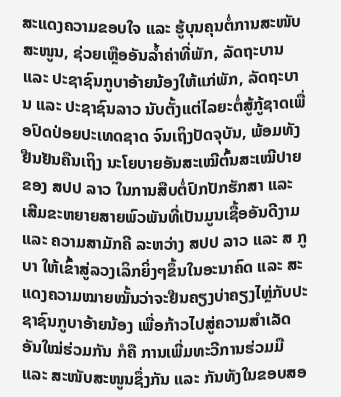ສະແດງຄວາມຂອບໃຈ ແລະ ຮູ້ບຸນຄຸນຕໍ່ການສະໜັບສະໜູນ, ຊ່ວຍເຫຼືອອັນລໍ້າຄ່າທີ່ພັກ, ລັດຖະບານ ແລະ ປະຊາຊົນກູບາອ້າຍນ້ອງໃຫ້ແກ່ພັກ, ລັດຖະບານ ແລະ ປະຊາຊົນລາວ ນັບຕັ້ງແຕ່ໄລຍະຕໍ່ສູ້ກູ້ຊາດເພື່ອປົດປ່ອຍປະເທດຊາດ ຈົນເຖິງປັດຈຸບັນ, ພ້ອມທັງຢືນຢັນຄືນເຖິງ ນະໂຍບາຍອັນສະເໝີຕົ້ນສະເໝີປາຍຂອງ ສປປ ລາວ ໃນການສືບຕໍ່ປົກປັກຮັກສາ ແລະ ເສີມຂະຫຍາຍສາຍພົວພັນທີ່ເປັນມູນເຊື້ອອັນດີງາມ ແລະ ຄວາມສາມັກຄີ ລະຫວ່າງ ສປປ ລາວ ແລະ ສ ກູບາ ໃຫ້ເຂົ້າສູ່ລວງເລິກຍິ່ງໆຂຶ້ນໃນອະນາຄົດ ແລະ ສະແດງຄວາມໝາຍໝັ້ນວ່າຈະຢືນຄຽງບ່າຄຽງໄຫຼ່ກັບປະຊາຊົນກູບາອ້າຍນ້ອງ ເພື່ອກ້າວໄປສູ່ຄວາມສໍາເລັດອັນໃໝ່ຮ່ວມກັນ ກໍຄື ການເພີ່ມທະວີການຮ່ວມມື ແລະ ສະໜັບສະໜູນຊຶ່ງກັນ ແລະ ກັນທັງໃນຂອບສອ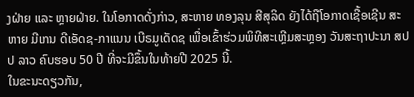ງຝ່າຍ ແລະ ຫຼາຍຝ່າຍ. ໃນໂອກາດດັ່ງກ່າວ, ສະຫາຍ ທອງລຸນ ສີສຸລິດ ຍັງໄດ້ຖືໂອກາດເຊື້ອເຊີນ ສະຫາຍ ມີເກນ ດີເອັດຊ-ກາແນນ ເບີຣມູເດັດຊ ເພື່ອເຂົ້າຮ່ວມພິທີສະເຫຼີມສະຫຼອງ ວັນສະຖາປະນາ ສປປ ລາວ ຄົບຮອບ 50 ປີ ທີ່ຈະມີຂຶ້ນໃນທ້າຍປີ 2025 ນີ້.
ໃນຂະນະດຽວກັນ,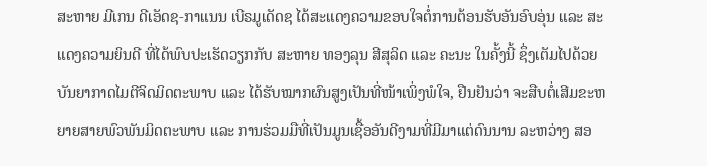ສະຫາຍ ມີເກນ ດີເອັດຊ-ກາແນນ ເບີຣມູເດັດຊ ໄດ້ສະແດງຄວາມຂອບໃຈຕໍ່ການຕ້ອນຮັບອັນອົບອຸ່ນ ແລະ ສະແດງຄວາມຍິນດີ ທີ່ໄດ້ພົບປະເຮັດວຽກກັບ ສະຫາຍ ທອງລຸນ ສີສຸລິດ ແລະ ຄະນະ ໃນຄັ້ງນີ້ ຊຶ່ງເຕັມໄປດ້ວຍບັນຍາກາດໄມຕີຈິດມິດຕະພາບ ແລະ ໄດ້ຮັບໝາກຜົນສູງເປັນທີ່ໜ້າເພິ່ງພໍໃຈ, ຢືນຢັນວ່າ ຈະສືບຕໍ່ເສີມຂະຫຍາຍສາຍພົວພັນມິດຕະພາບ ແລະ ການຮ່ວມມືທີ່ເປັນມູນເຊື້ອອັນດີງາມທີ່ມີມາແຕ່ດົນນານ ລະຫວ່າງ ສອ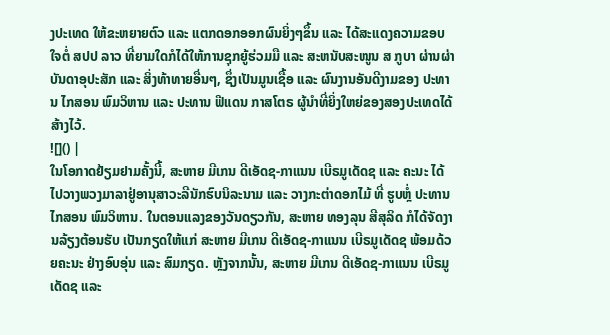ງປະເທດ ໃຫ້ຂະຫຍາຍຕົວ ແລະ ແຕກດອກອອກຜົນຍິ່ງໆຂຶ້ນ ແລະ ໄດ້ສະແດງຄວາມຂອບໃຈຕໍ່ ສປປ ລາວ ທີ່ຍາມໃດກໍໄດ້ໃຫ້ການຊຸກຍູ້ຮ່ວມມື ແລະ ສະຫນັບສະໜູນ ສ ກູບາ ຜ່ານຜ່າບັນດາອຸປະສັກ ແລະ ສິ່ງທ້າທາຍອື່ນໆ, ຊຶ່ງເປັນມູນເຊື້ອ ແລະ ຜົນງານອັນດີງາມຂອງ ປະທານ ໄກສອນ ພົມວິຫານ ແລະ ປະທານ ຟີແດນ ກາສໂຕຣ ຜູ້ນໍາທີ່ຍິ່ງໃຫຍ່ຂອງສອງປະເທດໄດ້ສ້າງໄວ້.
![]() |
ໃນໂອກາດຢ້ຽມຢາມຄັ້ງນີ້, ສະຫາຍ ມີເກນ ດີເອັດຊ-ກາແນນ ເບີຣມູເດັດຊ ແລະ ຄະນະ ໄດ້ໄປວາງພວງມາລາຢູ່ອານຸສາວະລີນັກຮົບນິລະນາມ ແລະ ວາງກະຕ່າດອກໄມ້ ທີ່ ຮູບຫຼໍ່ ປະທານ ໄກສອນ ພົມວິຫານ. ໃນຕອນແລງຂອງວັນດຽວກັນ, ສະຫາຍ ທອງລຸນ ສີສຸລິດ ກໍໄດ້ຈັດງານລ້ຽງຕ້ອນຮັບ ເປັນກຽດໃຫ້ແກ່ ສະຫາຍ ມີເກນ ດີເອັດຊ-ກາແນນ ເບີຣມູເດັດຊ ພ້ອມດ້ວຍຄະນະ ຢ່າງອົບອຸ່ນ ແລະ ສົມກຽດ. ຫຼັງຈາກນັ້ນ, ສະຫາຍ ມີເກນ ດີເອັດຊ-ກາແນນ ເບີຣມູເດັດຊ ແລະ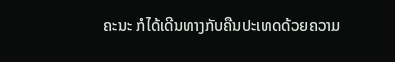ຄະນະ ກໍໄດ້ເດີນທາງກັບຄືນປະເທດດ້ວຍຄວາມ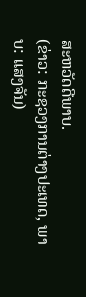ສະຫວັດດີພາບ.
(ຂ່າວ: ກະຊວງການຕ່າງປະເທດ, ພາບ: ແສງຈັນ)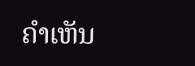ຄໍາເຫັນ